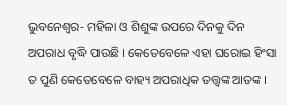ଭୁବନେଶ୍ୱର- ମହିଳା ଓ ଶିଶୁଙ୍କ ଉପରେ ଦିନକୁ ଦିନ ଅପରାଧ ବୃଦ୍ଧି ପାଉଛି । କେତେବେଳେ ଏହା ଘରୋଇ ହିଂସା ତ ପୁଣି କେତେବେଳେ ବାହ୍ୟ ଅପରାଧିକ ତତ୍ତ୍ୱଙ୍କ ଆତଙ୍କ ।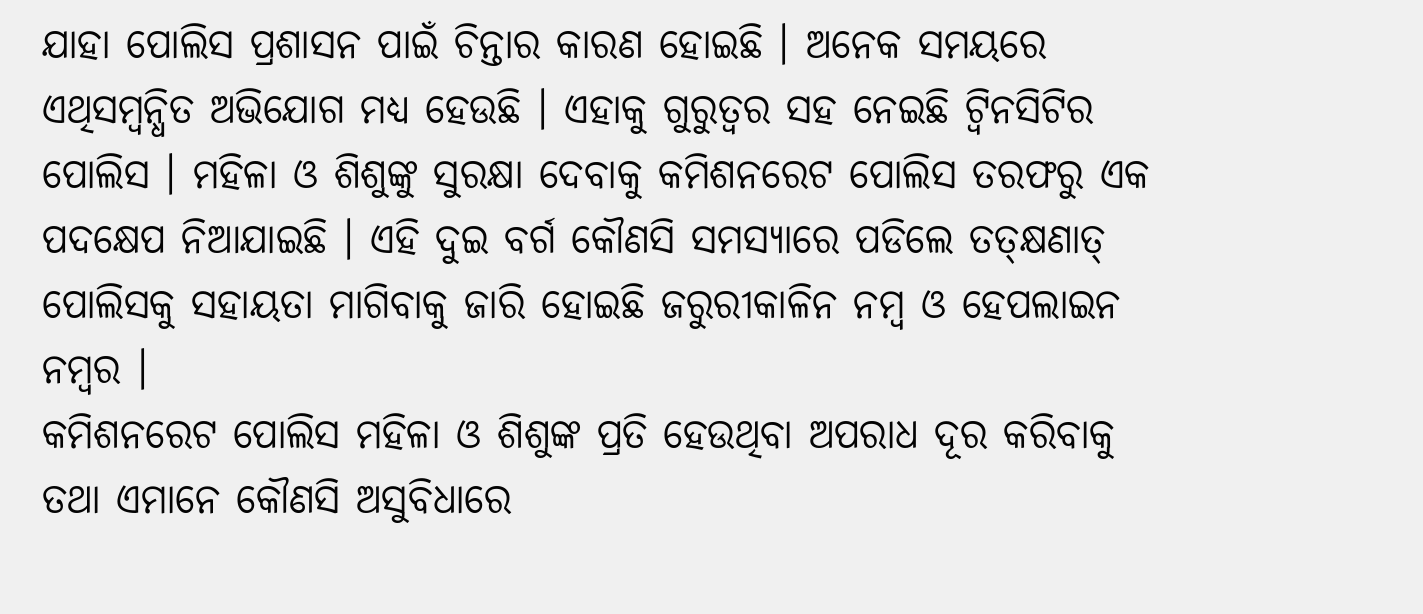ଯାହା ପୋଲିସ ପ୍ରଶାସନ ପାଇଁ ଚିନ୍ତାର କାରଣ ହୋଇଛି । ଅନେକ ସମୟରେ ଏଥିସମ୍ବନ୍ଧିତ ଅଭିଯୋଗ ମଧ୍ୟ ହେଉଛି । ଏହାକୁ ଗୁରୁତ୍ୱର ସହ ନେଇଛି ଟ୍ୱିନସିଟିର ପୋଲିସ । ମହିଳା ଓ ଶିଶୁଙ୍କୁ ସୁରକ୍ଷା ଦେବାକୁ କମିଶନରେଟ ପୋଲିସ ତରଫରୁ ଏକ ପଦକ୍ଷେପ ନିଆଯାଇଛି । ଏହି ଦୁଇ ବର୍ଗ କୌଣସି ସମସ୍ୟାରେ ପଡିଲେ ତତ୍କ୍ଷଣାତ୍ ପୋଲିସକୁ ସହାୟତା ମାଗିବାକୁ ଜାରି ହୋଇଛି ଜରୁରୀକାଳିନ ନମ୍ବ ଓ ହେପଲାଇନ ନମ୍ବର ।
କମିଶନରେଟ ପୋଲିସ ମହିଳା ଓ ଶିଶୁଙ୍କ ପ୍ରତି ହେଉଥିବା ଅପରାଧ ଦୂର କରିବାକୁ ତଥା ଏମାନେ କୌଣସି ଅସୁବିଧାରେ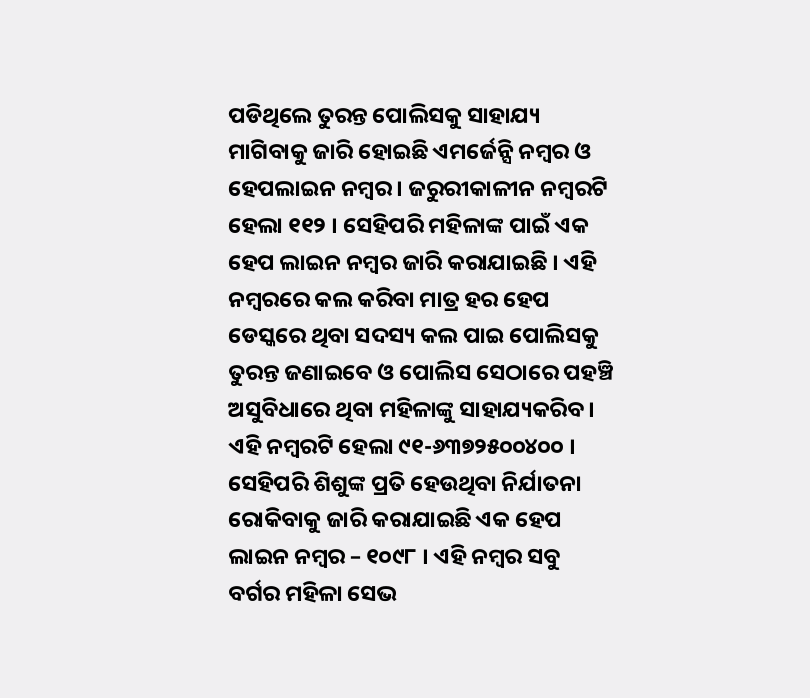ପଡିଥିଲେ ତୁରନ୍ତ ପୋଲିସକୁ ସାହାଯ୍ୟ ମାଗିବାକୁ ଜାରି ହୋଇଛି ଏମର୍ଜେନ୍ସି ନମ୍ବର ଓ ହେପଲାଇନ ନମ୍ବର । ଜରୁରୀକାଳୀନ ନମ୍ବରଟି ହେଲା ୧୧୨ । ସେହିପରି ମହିଳାଙ୍କ ପାଇଁ ଏକ ହେପ ଲାଇନ ନମ୍ବର ଜାରି କରାଯାଇଛି । ଏହି ନମ୍ବରରେ କଲ କରିବା ମାତ୍ର ହର ହେପ ଡେସ୍କରେ ଥିବା ସଦସ୍ୟ କଲ ପାଇ ପୋଲିସକୁ ତୁରନ୍ତ ଜଣାଇବେ ଓ ପୋଲିସ ସେଠାରେ ପହଞ୍ଚି ଅସୁବିଧାରେ ଥିବା ମହିଳାଙ୍କୁ ସାହାଯ୍ୟକରିବ । ଏହି ନମ୍ବରଟି ହେଲା ୯୧-୬୩୭୨୫୦୦୪୦୦ ।
ସେହିପରି ଶିଶୁଙ୍କ ପ୍ରତି ହେଉଥିବା ନିର୍ଯାତନା ରୋକିବାକୁ ଜାରି କରାଯାଇଛି ଏକ ହେପ ଲାଇନ ନମ୍ବର – ୧୦୯୮ । ଏହି ନମ୍ବର ସବୁ ବର୍ଗର ମହିଳା ସେଭ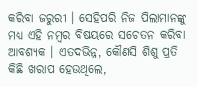କରିବା ଜରୁରୀ । ସେହିପରି ନିଜ ପିଲାମାନଙ୍କୁ ମଧ୍ୟ ଏହି ନମ୍ବର ବିଷୟରେ ସଚେତନ କରିବା ଆବଶ୍ୟକ । ଏତଦଭିନ୍ନ, କୌଣସି ଶିଶୁ ପ୍ରତି କିଛି ଖରାପ ହେଉଥିଲେ,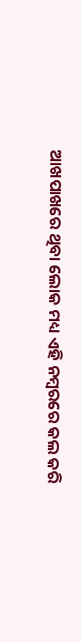ଆଖପାଖରେ ଥିବା ଲୋକ ମଧ୍ୟ ଏହି ନମ୍ବରରେ କଲ କରି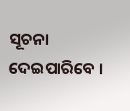ସୂଚନା ଦେଇପାରିବେ ।